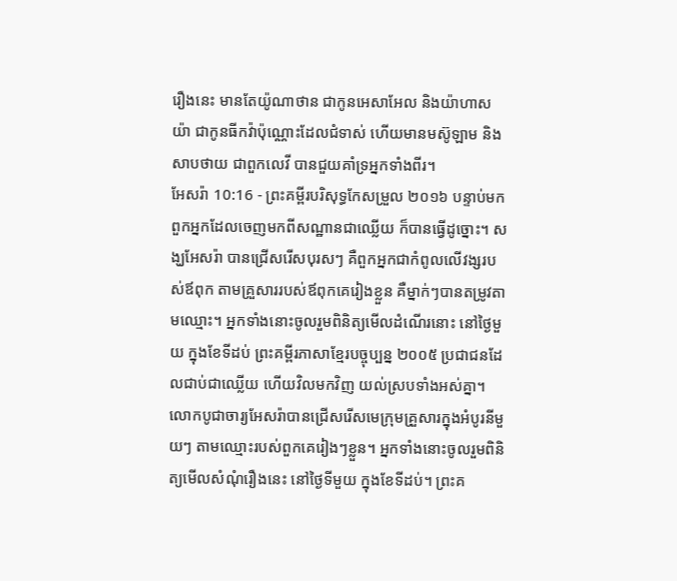រឿងនេះ មានតែយ៉ូណាថាន ជាកូនអេសាអែល និងយ៉ាហាសយ៉ា ជាកូនធីកវ៉ាប៉ុណ្ណោះដែលជំទាស់ ហើយមានមស៊ូឡាម និងសាបថាយ ជាពួកលេវី បានជួយគាំទ្រអ្នកទាំងពីរ។
អែសរ៉ា 10:16 - ព្រះគម្ពីរបរិសុទ្ធកែសម្រួល ២០១៦ បន្ទាប់មក ពួកអ្នកដែលចេញមកពីសណ្ឋានជាឈ្លើយ ក៏បានធ្វើដូច្នោះ។ សង្ឃអែសរ៉ា បានជ្រើសរើសបុរសៗ គឺពួកអ្នកជាកំពូលលើវង្សរបស់ឪពុក តាមគ្រួសាររបស់ឪពុកគេរៀងខ្លួន គឺម្នាក់ៗបានតម្រូវតាមឈ្មោះ។ អ្នកទាំងនោះចូលរួមពិនិត្យមើលដំណើរនោះ នៅថ្ងៃមួយ ក្នុងខែទីដប់ ព្រះគម្ពីរភាសាខ្មែរបច្ចុប្បន្ន ២០០៥ ប្រជាជនដែលជាប់ជាឈ្លើយ ហើយវិលមកវិញ យល់ស្របទាំងអស់គ្នា។ លោកបូជាចារ្យអែសរ៉ាបានជ្រើសរើសមេក្រុមគ្រួសារក្នុងអំបូរនីមួយៗ តាមឈ្មោះរបស់ពួកគេរៀងៗខ្លួន។ អ្នកទាំងនោះចូលរួមពិនិត្យមើលសំណុំរឿងនេះ នៅថ្ងៃទីមួយ ក្នុងខែទីដប់។ ព្រះគ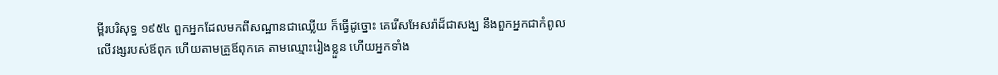ម្ពីរបរិសុទ្ធ ១៩៥៤ ពួកអ្នកដែលមកពីសណ្ឋានជាឈ្លើយ ក៏ធ្វើដូច្នោះ គេរើសអែសរ៉ាដ៏ជាសង្ឃ នឹងពួកអ្នកជាកំពូលលើវង្សរបស់ឪពុក ហើយតាមគ្រួឪពុកគេ តាមឈ្មោះរៀងខ្លួន ហើយអ្នកទាំង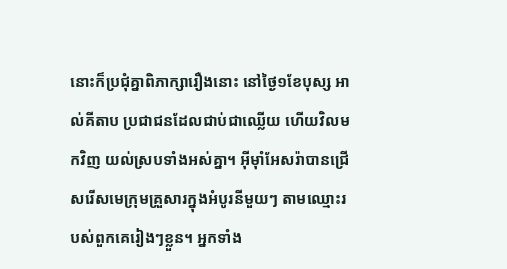នោះក៏ប្រជុំគ្នាពិភាក្សារឿងនោះ នៅថ្ងៃ១ខែបុស្ស អាល់គីតាប ប្រជាជនដែលជាប់ជាឈ្លើយ ហើយវិលមកវិញ យល់ស្របទាំងអស់គ្នា។ អ៊ីមុាំអែសរ៉ាបានជ្រើសរើសមេក្រុមគ្រួសារក្នុងអំបូរនីមួយៗ តាមឈ្មោះរបស់ពួកគេរៀងៗខ្លួន។ អ្នកទាំង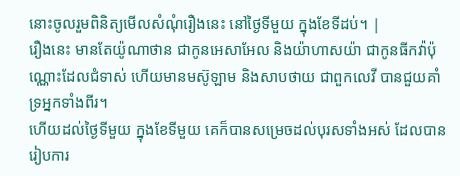នោះចូលរួមពិនិត្យមើលសំណុំរឿងនេះ នៅថ្ងៃទីមួយ ក្នុងខែទីដប់។ |
រឿងនេះ មានតែយ៉ូណាថាន ជាកូនអេសាអែល និងយ៉ាហាសយ៉ា ជាកូនធីកវ៉ាប៉ុណ្ណោះដែលជំទាស់ ហើយមានមស៊ូឡាម និងសាបថាយ ជាពួកលេវី បានជួយគាំទ្រអ្នកទាំងពីរ។
ហើយដល់ថ្ងៃទីមួយ ក្នុងខែទីមួយ គេក៏បានសម្រេចដល់បុរសទាំងអស់ ដែលបានរៀបការ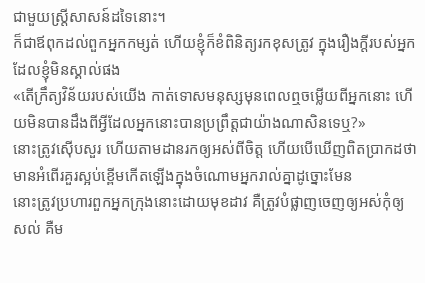ជាមួយស្ត្រីសាសន៍ដទៃនោះ។
ក៏ជាឪពុកដល់ពួកអ្នកកម្សត់ ហើយខ្ញុំក៏ខំពិនិត្យរកខុសត្រូវ ក្នុងរឿងក្តីរបស់អ្នកដែលខ្ញុំមិនស្គាល់ផង
«តើក្រឹត្យវិន័យរបស់យើង កាត់ទោសមនុស្សមុនពេលឮចម្លើយពីអ្នកនោះ ហើយមិនបានដឹងពីអ្វីដែលអ្នកនោះបានប្រព្រឹត្តជាយ៉ាងណាសិនទេឬ?»
នោះត្រូវស៊ើបសួរ ហើយតាមដានរកឲ្យអស់ពីចិត្ត ហើយបើឃើញពិតប្រាកដថា មានអំពើរគួរស្អប់ខ្ពើមកើតឡើងក្នុងចំណោមអ្នករាល់គ្នាដូច្នោះមែន
នោះត្រូវប្រហារពួកអ្នកក្រុងនោះដោយមុខដាវ គឺត្រូវបំផ្លាញចេញឲ្យអស់កុំឲ្យសល់ គឺម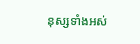នុស្សទាំងអស់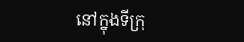នៅក្នុងទីក្រុ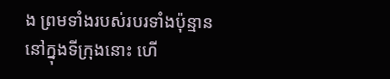ង ព្រមទាំងរបស់របរទាំងប៉ុន្មាននៅក្នុងទីក្រុងនោះ ហើ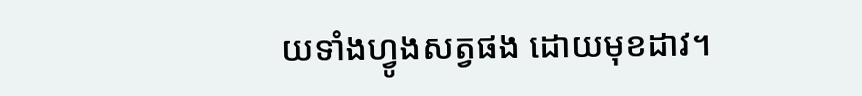យទាំងហ្វូងសត្វផង ដោយមុខដាវ។